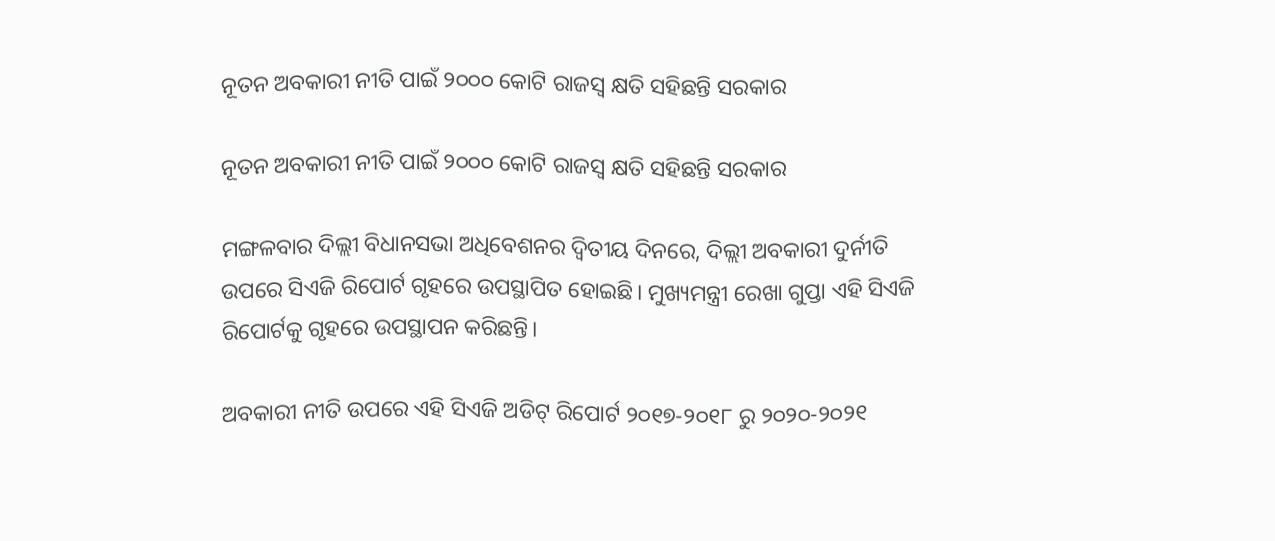ନୂତନ ଅବକାରୀ ନୀତି ପାଇଁ ୨୦୦୦ କୋଟି ରାଜସ୍ୱ କ୍ଷତି ସହିଛନ୍ତି ସରକାର

ନୂତନ ଅବକାରୀ ନୀତି ପାଇଁ ୨୦୦୦ କୋଟି ରାଜସ୍ୱ କ୍ଷତି ସହିଛନ୍ତି ସରକାର

ମଙ୍ଗଳବାର ଦିଲ୍ଲୀ ବିଧାନସଭା ଅଧିବେଶନର ଦ୍ୱିତୀୟ ଦିନରେ, ଦିଲ୍ଲୀ ଅବକାରୀ ଦୁର୍ନୀତି ଉପରେ ସିଏଜି ରିପୋର୍ଟ ଗୃହରେ ଉପସ୍ଥାପିତ ହୋଇଛି। ମୁଖ୍ୟମନ୍ତ୍ରୀ ରେଖା ଗୁପ୍ତା ଏହି ସିଏଜି ରିପୋର୍ଟକୁ ଗୃହରେ ଉପସ୍ଥାପନ କରିଛନ୍ତି।

ଅବକାରୀ ନୀତି ଉପରେ ଏହି ସିଏଜି ଅଡିଟ୍ ରିପୋର୍ଟ ୨୦୧୭-୨୦୧୮ ରୁ ୨୦୨୦-୨୦୨୧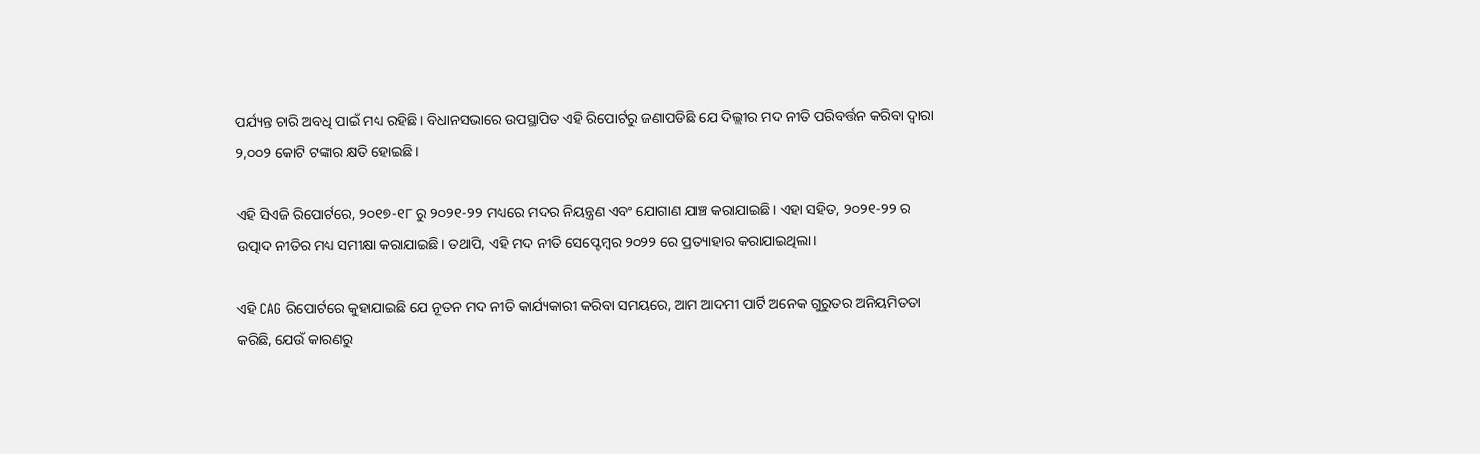ପର୍ଯ୍ୟନ୍ତ ଚାରି ଅବଧି ପାଇଁ ମଧ୍ୟ ରହିଛି। ବିଧାନସଭାରେ ଉପସ୍ଥାପିତ ଏହି ରିପୋର୍ଟରୁ ଜଣାପଡିଛି ଯେ ଦିଲ୍ଲୀର ମଦ ନୀତି ପରିବର୍ତ୍ତନ କରିବା ଦ୍ୱାରା ୨,୦୦୨ କୋଟି ଟଙ୍କାର କ୍ଷତି ହୋଇଛି।

ଏହି ସିଏଜି ରିପୋର୍ଟରେ, ୨୦୧୭-୧୮ ରୁ ୨୦୨୧-୨୨ ମଧ୍ୟରେ ମଦର ନିୟନ୍ତ୍ରଣ ଏବଂ ଯୋଗାଣ ଯାଞ୍ଚ କରାଯାଇଛି। ଏହା ସହିତ, ୨୦୨୧-୨୨ ର ଉତ୍ପାଦ ନୀତିର ମଧ୍ୟ ସମୀକ୍ଷା କରାଯାଇଛି। ତଥାପି, ଏହି ମଦ ନୀତି ସେପ୍ଟେମ୍ବର ୨୦୨୨ ରେ ପ୍ରତ୍ୟାହାର କରାଯାଇଥିଲା।

ଏହି CAG ରିପୋର୍ଟରେ କୁହାଯାଇଛି ଯେ ନୂତନ ମଦ ନୀତି କାର୍ଯ୍ୟକାରୀ କରିବା ସମୟରେ, ଆମ ଆଦମୀ ପାର୍ଟି ଅନେକ ଗୁରୁତର ଅନିୟମିତତା କରିଛି, ଯେଉଁ କାରଣରୁ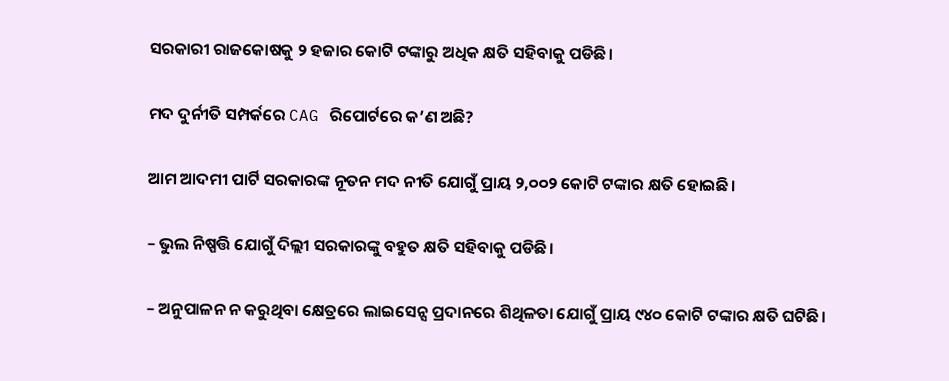ସରକାରୀ ରାଜକୋଷକୁ ୨ ହଜାର କୋଟି ଟଙ୍କାରୁ ଅଧିକ କ୍ଷତି ସହିବାକୁ ପଡିଛି।

ମଦ ଦୁର୍ନୀତି ସମ୍ପର୍କରେ CAG ରିପୋର୍ଟରେ କ’ଣ ଅଛି?

ଆମ ଆଦମୀ ପାର୍ଟି ସରକାରଙ୍କ ନୂତନ ମଦ ନୀତି ଯୋଗୁଁ ପ୍ରାୟ ୨,୦୦୨ କୋଟି ଟଙ୍କାର କ୍ଷତି ହୋଇଛି।

– ଭୁଲ ନିଷ୍ପତ୍ତି ଯୋଗୁଁ ଦିଲ୍ଲୀ ସରକାରଙ୍କୁ ବହୁତ କ୍ଷତି ସହିବାକୁ ପଡିଛି।

– ଅନୁପାଳନ ନ କରୁଥିବା କ୍ଷେତ୍ରରେ ଲାଇସେନ୍ସ ପ୍ରଦାନରେ ଶିଥିଳତା ଯୋଗୁଁ ପ୍ରାୟ ୯୪୦ କୋଟି ଟଙ୍କାର କ୍ଷତି ଘଟିଛି।